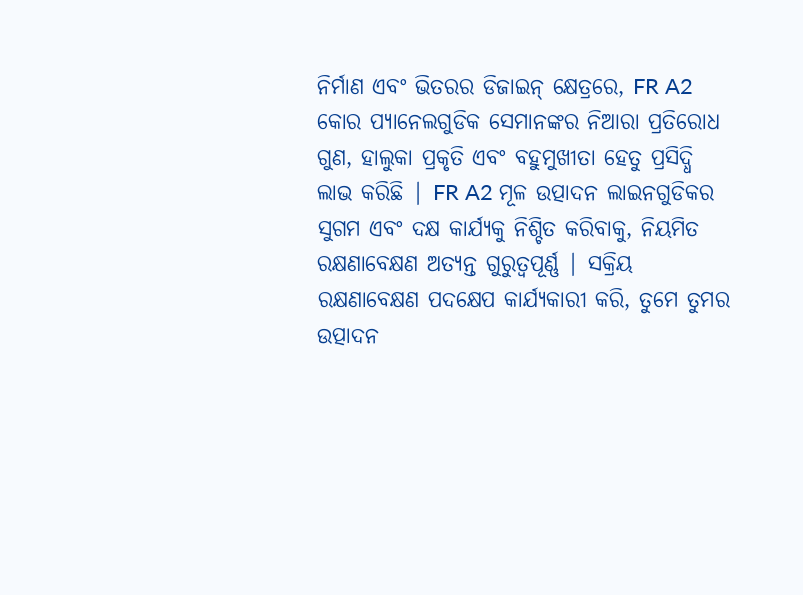ନିର୍ମାଣ ଏବଂ ଭିତରର ଡିଜାଇନ୍ କ୍ଷେତ୍ରରେ, FR A2 କୋର ପ୍ୟାନେଲଗୁଡିକ ସେମାନଙ୍କର ନିଆରା ପ୍ରତିରୋଧ ଗୁଣ, ହାଲୁକା ପ୍ରକୃତି ଏବଂ ବହୁମୁଖୀତା ହେତୁ ପ୍ରସିଦ୍ଧି ଲାଭ କରିଛି | FR A2 ମୂଳ ଉତ୍ପାଦନ ଲାଇନଗୁଡିକର ସୁଗମ ଏବଂ ଦକ୍ଷ କାର୍ଯ୍ୟକୁ ନିଶ୍ଚିତ କରିବାକୁ, ନିୟମିତ ରକ୍ଷଣାବେକ୍ଷଣ ଅତ୍ୟନ୍ତ ଗୁରୁତ୍ୱପୂର୍ଣ୍ଣ | ସକ୍ରିୟ ରକ୍ଷଣାବେକ୍ଷଣ ପଦକ୍ଷେପ କାର୍ଯ୍ୟକାରୀ କରି, ତୁମେ ତୁମର ଉତ୍ପାଦନ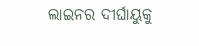ଲାଇନର ଦୀର୍ଘାୟୁକୁ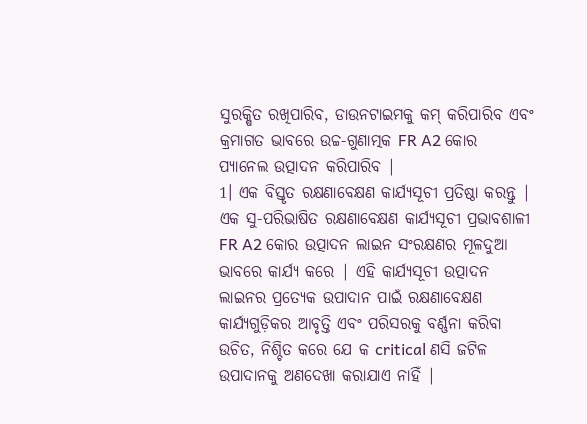ସୁରକ୍ଷିତ ରଖିପାରିବ, ଡାଉନଟାଇମକୁ କମ୍ କରିପାରିବ ଏବଂ କ୍ରମାଗତ ଭାବରେ ଉଚ୍ଚ-ଗୁଣାତ୍ମକ FR A2 କୋର ପ୍ୟାନେଲ ଉତ୍ପାଦନ କରିପାରିବ |
1। ଏକ ବିସ୍ତୃତ ରକ୍ଷଣାବେକ୍ଷଣ କାର୍ଯ୍ୟସୂଚୀ ପ୍ରତିଷ୍ଠା କରନ୍ତୁ |
ଏକ ସୁ-ପରିଭାଷିତ ରକ୍ଷଣାବେକ୍ଷଣ କାର୍ଯ୍ୟସୂଚୀ ପ୍ରଭାବଶାଳୀ FR A2 କୋର ଉତ୍ପାଦନ ଲାଇନ ସଂରକ୍ଷଣର ମୂଳଦୁଆ ଭାବରେ କାର୍ଯ୍ୟ କରେ | ଏହି କାର୍ଯ୍ୟସୂଚୀ ଉତ୍ପାଦନ ଲାଇନର ପ୍ରତ୍ୟେକ ଉପାଦାନ ପାଇଁ ରକ୍ଷଣାବେକ୍ଷଣ କାର୍ଯ୍ୟଗୁଡ଼ିକର ଆବୃତ୍ତି ଏବଂ ପରିସରକୁ ବର୍ଣ୍ଣନା କରିବା ଉଚିତ, ନିଶ୍ଚିତ କରେ ଯେ କ critical ଣସି ଜଟିଳ ଉପାଦାନକୁ ଅଣଦେଖା କରାଯାଏ ନାହିଁ |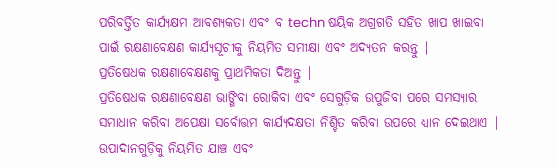ପରିବର୍ତ୍ତିତ କାର୍ଯ୍ୟକ୍ଷମ ଆବଶ୍ୟକତା ଏବଂ ବ techn ଷୟିକ ଅଗ୍ରଗତି ସହିତ ଖାପ ଖାଇବା ପାଇଁ ରକ୍ଷଣାବେକ୍ଷଣ କାର୍ଯ୍ୟସୂଚୀକୁ ନିୟମିତ ସମୀକ୍ଷା ଏବଂ ଅଦ୍ୟତନ କରନ୍ତୁ |
ପ୍ରତିଷେଧକ ରକ୍ଷଣାବେକ୍ଷଣକୁ ପ୍ରାଥମିକତା ଦିଅନ୍ତୁ |
ପ୍ରତିଷେଧକ ରକ୍ଷଣାବେକ୍ଷଣ ଭାଙ୍ଗିବା ରୋକିବା ଏବଂ ସେଗୁଡ଼ିକ ଉପୁଜିବା ପରେ ସମସ୍ୟାର ସମାଧାନ କରିବା ଅପେକ୍ଷା ସର୍ବୋତ୍ତମ କାର୍ଯ୍ୟଦକ୍ଷତା ନିଶ୍ଚିତ କରିବା ଉପରେ ଧ୍ୟାନ ଦେଇଥାଏ | ଉପାଦାନଗୁଡ଼ିକୁ ନିୟମିତ ଯାଞ୍ଚ ଏବଂ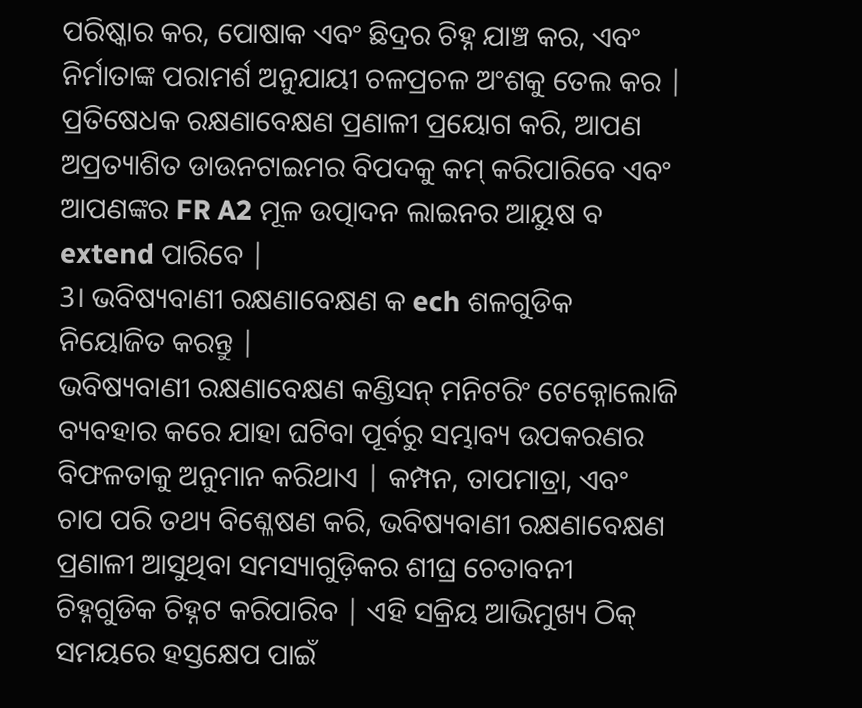ପରିଷ୍କାର କର, ପୋଷାକ ଏବଂ ଛିଦ୍ରର ଚିହ୍ନ ଯାଞ୍ଚ କର, ଏବଂ ନିର୍ମାତାଙ୍କ ପରାମର୍ଶ ଅନୁଯାୟୀ ଚଳପ୍ରଚଳ ଅଂଶକୁ ତେଲ କର | ପ୍ରତିଷେଧକ ରକ୍ଷଣାବେକ୍ଷଣ ପ୍ରଣାଳୀ ପ୍ରୟୋଗ କରି, ଆପଣ ଅପ୍ରତ୍ୟାଶିତ ଡାଉନଟାଇମର ବିପଦକୁ କମ୍ କରିପାରିବେ ଏବଂ ଆପଣଙ୍କର FR A2 ମୂଳ ଉତ୍ପାଦନ ଲାଇନର ଆୟୁଷ ବ extend ପାରିବେ |
3। ଭବିଷ୍ୟବାଣୀ ରକ୍ଷଣାବେକ୍ଷଣ କ ech ଶଳଗୁଡିକ ନିୟୋଜିତ କରନ୍ତୁ |
ଭବିଷ୍ୟବାଣୀ ରକ୍ଷଣାବେକ୍ଷଣ କଣ୍ଡିସନ୍ ମନିଟରିଂ ଟେକ୍ନୋଲୋଜି ବ୍ୟବହାର କରେ ଯାହା ଘଟିବା ପୂର୍ବରୁ ସମ୍ଭାବ୍ୟ ଉପକରଣର ବିଫଳତାକୁ ଅନୁମାନ କରିଥାଏ | କମ୍ପନ, ତାପମାତ୍ରା, ଏବଂ ଚାପ ପରି ତଥ୍ୟ ବିଶ୍ଳେଷଣ କରି, ଭବିଷ୍ୟବାଣୀ ରକ୍ଷଣାବେକ୍ଷଣ ପ୍ରଣାଳୀ ଆସୁଥିବା ସମସ୍ୟାଗୁଡ଼ିକର ଶୀଘ୍ର ଚେତାବନୀ ଚିହ୍ନଗୁଡିକ ଚିହ୍ନଟ କରିପାରିବ | ଏହି ସକ୍ରିୟ ଆଭିମୁଖ୍ୟ ଠିକ୍ ସମୟରେ ହସ୍ତକ୍ଷେପ ପାଇଁ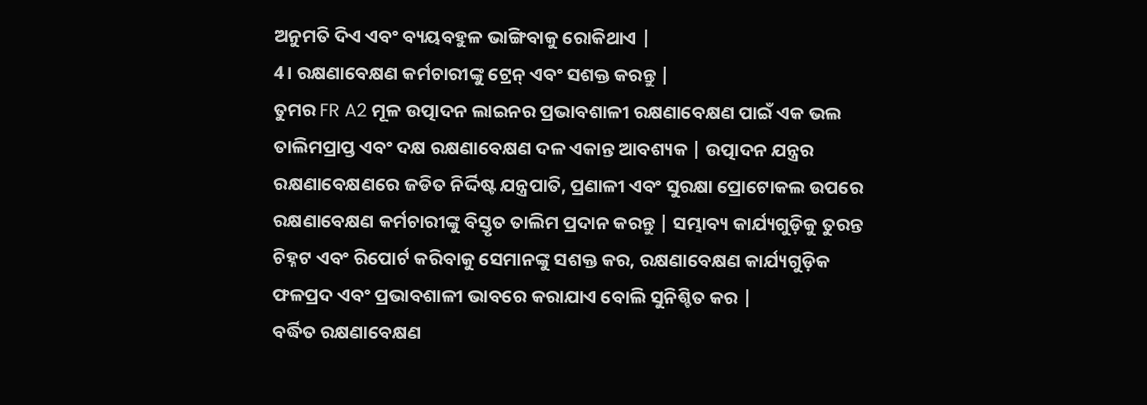ଅନୁମତି ଦିଏ ଏବଂ ବ୍ୟୟବହୁଳ ଭାଙ୍ଗିବାକୁ ରୋକିଥାଏ |
4। ରକ୍ଷଣାବେକ୍ଷଣ କର୍ମଚାରୀଙ୍କୁ ଟ୍ରେନ୍ ଏବଂ ସଶକ୍ତ କରନ୍ତୁ |
ତୁମର FR A2 ମୂଳ ଉତ୍ପାଦନ ଲାଇନର ପ୍ରଭାବଶାଳୀ ରକ୍ଷଣାବେକ୍ଷଣ ପାଇଁ ଏକ ଭଲ ତାଲିମପ୍ରାପ୍ତ ଏବଂ ଦକ୍ଷ ରକ୍ଷଣାବେକ୍ଷଣ ଦଳ ଏକାନ୍ତ ଆବଶ୍ୟକ | ଉତ୍ପାଦନ ଯନ୍ତ୍ରର ରକ୍ଷଣାବେକ୍ଷଣରେ ଜଡିତ ନିର୍ଦ୍ଦିଷ୍ଟ ଯନ୍ତ୍ରପାତି, ପ୍ରଣାଳୀ ଏବଂ ସୁରକ୍ଷା ପ୍ରୋଟୋକଲ ଉପରେ ରକ୍ଷଣାବେକ୍ଷଣ କର୍ମଚାରୀଙ୍କୁ ବିସ୍ତୃତ ତାଲିମ ପ୍ରଦାନ କରନ୍ତୁ | ସମ୍ଭାବ୍ୟ କାର୍ଯ୍ୟଗୁଡ଼ିକୁ ତୁରନ୍ତ ଚିହ୍ନଟ ଏବଂ ରିପୋର୍ଟ କରିବାକୁ ସେମାନଙ୍କୁ ସଶକ୍ତ କର, ରକ୍ଷଣାବେକ୍ଷଣ କାର୍ଯ୍ୟଗୁଡ଼ିକ ଫଳପ୍ରଦ ଏବଂ ପ୍ରଭାବଶାଳୀ ଭାବରେ କରାଯାଏ ବୋଲି ସୁନିଶ୍ଚିତ କର |
ବର୍ଦ୍ଧିତ ରକ୍ଷଣାବେକ୍ଷଣ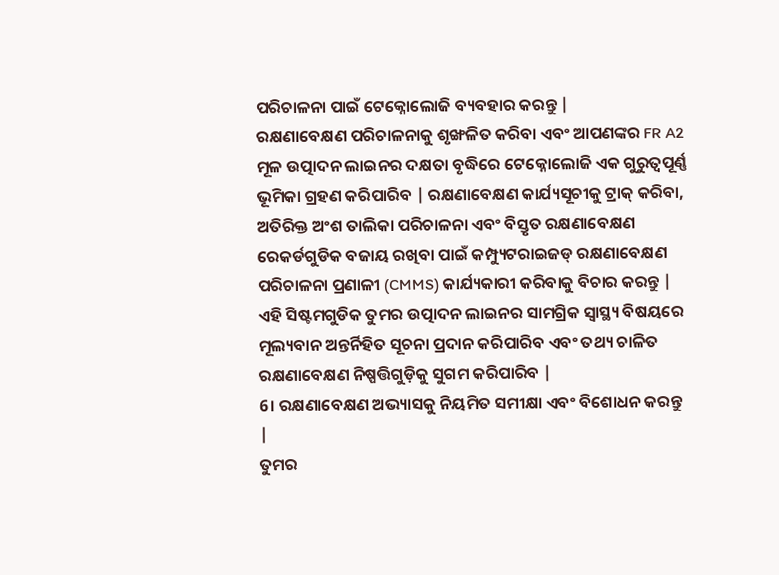ପରିଚାଳନା ପାଇଁ ଟେକ୍ନୋଲୋଜି ବ୍ୟବହାର କରନ୍ତୁ |
ରକ୍ଷଣାବେକ୍ଷଣ ପରିଚାଳନାକୁ ଶୃଙ୍ଖଳିତ କରିବା ଏବଂ ଆପଣଙ୍କର FR A2 ମୂଳ ଉତ୍ପାଦନ ଲାଇନର ଦକ୍ଷତା ବୃଦ୍ଧିରେ ଟେକ୍ନୋଲୋଜି ଏକ ଗୁରୁତ୍ୱପୂର୍ଣ୍ଣ ଭୂମିକା ଗ୍ରହଣ କରିପାରିବ | ରକ୍ଷଣାବେକ୍ଷଣ କାର୍ଯ୍ୟସୂଚୀକୁ ଟ୍ରାକ୍ କରିବା, ଅତିରିକ୍ତ ଅଂଶ ତାଲିକା ପରିଚାଳନା ଏବଂ ବିସ୍ତୃତ ରକ୍ଷଣାବେକ୍ଷଣ ରେକର୍ଡଗୁଡିକ ବଜାୟ ରଖିବା ପାଇଁ କମ୍ପ୍ୟୁଟରାଇଜଡ୍ ରକ୍ଷଣାବେକ୍ଷଣ ପରିଚାଳନା ପ୍ରଣାଳୀ (CMMS) କାର୍ଯ୍ୟକାରୀ କରିବାକୁ ବିଚାର କରନ୍ତୁ | ଏହି ସିଷ୍ଟମଗୁଡିକ ତୁମର ଉତ୍ପାଦନ ଲାଇନର ସାମଗ୍ରିକ ସ୍ୱାସ୍ଥ୍ୟ ବିଷୟରେ ମୂଲ୍ୟବାନ ଅନ୍ତର୍ନିହିତ ସୂଚନା ପ୍ରଦାନ କରିପାରିବ ଏବଂ ତଥ୍ୟ ଚାଳିତ ରକ୍ଷଣାବେକ୍ଷଣ ନିଷ୍ପତ୍ତିଗୁଡ଼ିକୁ ସୁଗମ କରିପାରିବ |
6। ରକ୍ଷଣାବେକ୍ଷଣ ଅଭ୍ୟାସକୁ ନିୟମିତ ସମୀକ୍ଷା ଏବଂ ବିଶୋଧନ କରନ୍ତୁ |
ତୁମର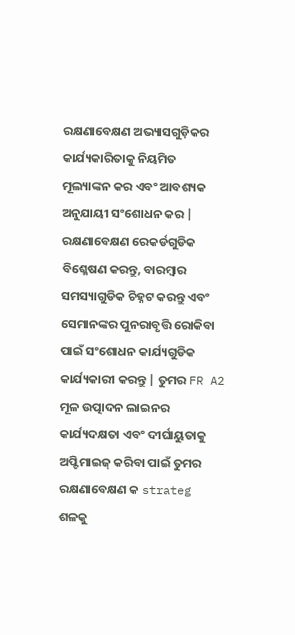ରକ୍ଷଣାବେକ୍ଷଣ ଅଭ୍ୟାସଗୁଡ଼ିକର କାର୍ଯ୍ୟକାରିତାକୁ ନିୟମିତ ମୂଲ୍ୟାଙ୍କନ କର ଏବଂ ଆବଶ୍ୟକ ଅନୁଯାୟୀ ସଂଶୋଧନ କର | ରକ୍ଷଣାବେକ୍ଷଣ ରେକର୍ଡଗୁଡିକ ବିଶ୍ଳେଷଣ କରନ୍ତୁ, ବାରମ୍ବାର ସମସ୍ୟାଗୁଡିକ ଚିହ୍ନଟ କରନ୍ତୁ ଏବଂ ସେମାନଙ୍କର ପୁନରାବୃତ୍ତି ରୋକିବା ପାଇଁ ସଂଶୋଧନ କାର୍ଯ୍ୟଗୁଡିକ କାର୍ଯ୍ୟକାରୀ କରନ୍ତୁ | ତୁମର FR A2 ମୂଳ ଉତ୍ପାଦନ ଲାଇନର କାର୍ଯ୍ୟଦକ୍ଷତା ଏବଂ ଦୀର୍ଘାୟୁତାକୁ ଅପ୍ଟିମାଇଜ୍ କରିବା ପାଇଁ ତୁମର ରକ୍ଷଣାବେକ୍ଷଣ କ strateg ଶଳକୁ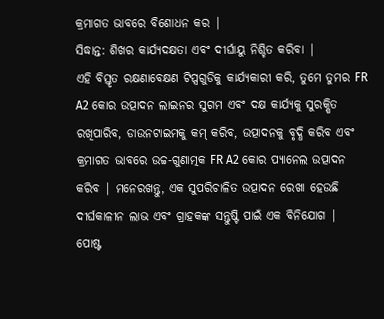କ୍ରମାଗତ ଭାବରେ ବିଶୋଧନ କର |
ସିଦ୍ଧାନ୍ତ: ଶିଖର କାର୍ଯ୍ୟଦକ୍ଷତା ଏବଂ ଦୀର୍ଘାୟୁ ନିଶ୍ଚିତ କରିବା |
ଏହି ବିସ୍ତୃତ ରକ୍ଷଣାବେକ୍ଷଣ ଟିପ୍ସଗୁଡିକୁ କାର୍ଯ୍ୟକାରୀ କରି, ତୁମେ ତୁମର FR A2 କୋର ଉତ୍ପାଦନ ଲାଇନର ସୁଗମ ଏବଂ ଦକ୍ଷ କାର୍ଯ୍ୟକୁ ସୁରକ୍ଷିତ ରଖିପାରିବ, ଡାଉନଟାଇମକୁ କମ୍ କରିବ, ଉତ୍ପାଦନକୁ ବୃଦ୍ଧି କରିବ ଏବଂ କ୍ରମାଗତ ଭାବରେ ଉଚ୍ଚ-ଗୁଣାତ୍ମକ FR A2 କୋର ପ୍ୟାନେଲ ଉତ୍ପାଦନ କରିବ | ମନେରଖନ୍ତୁ, ଏକ ସୁପରିଚାଳିତ ଉତ୍ପାଦନ ରେଖା ହେଉଛି ଦୀର୍ଘକାଳୀନ ଲାଭ ଏବଂ ଗ୍ରାହକଙ୍କ ସନ୍ତୁଷ୍ଟି ପାଇଁ ଏକ ବିନିଯୋଗ |
ପୋଷ୍ଟ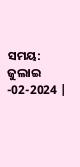ସମୟ: ଜୁଲାଇ -02-2024 |